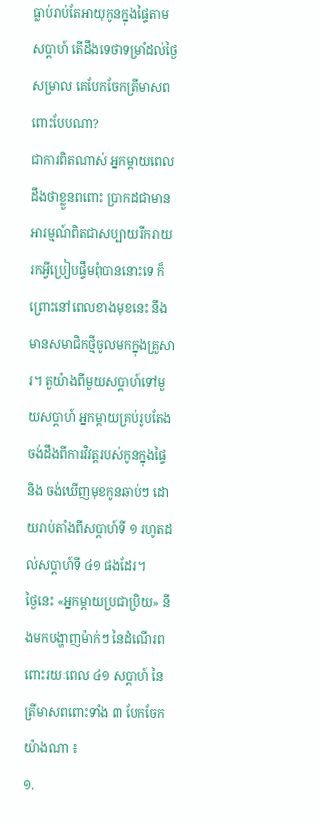ធ្លាប់រាប់តែអាយុកូនក្នុងផ្ទៃតាមសប្តាហ៍ តើដឹងទេថាទម្រាំដល់ថ្ងៃសម្រាល គេបែកចែកត្រីមាសពពោះបែបណា?
ជាការពិតណាស់ អ្នកម្តាយពេលដឹងថាខ្លួនពពោះ ប្រាកដជាមានអារម្មណ៍ពិតជាសប្បាយរីករាយ រកអ្វីប្រៀបផ្ទឹមពុំបាននោះទេ ក៏ព្រោះនៅពេលខាងមុខនេះ នឹងមានសមាជិកថ្មីចូលមកក្នុងគ្រួសារ។ តួយ៉ាងពីមួយសប្តាហ៍ទៅមួយសប្តាហ៍ អ្នកម្តាយគ្រប់រូបតែងចង់ដឹងពីការវិវត្តរបស់កូនក្នុងផ្ទៃ និង ចង់ឃើញមុខកូនឆាប់ៗ ដោយរាប់តាំងពីសប្តាហ៍ទី ១ រហូតដល់សប្តាហ៍ទី ៤១ ផងដែរ។
ថ្ងៃនេះ «អ្នកម្តាយប្រជាប្រិយ» នឹងមកបង្ហាញម៉ាក់ៗ នៃដំណើរពពោះរយៈពេល ៤១ សប្តាហ៍ នៃត្រីមាសពពោះទាំង ៣ បែកចែកយ៉ាងណា ៖
១.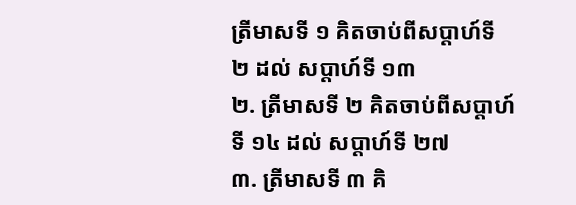ត្រីមាសទី ១ គិតចាប់ពីសប្តាហ៍ទី ២ ដល់ សប្តាហ៍ទី ១៣
២. ត្រីមាសទី ២ គិតចាប់ពីសប្តាហ៍ទី ១៤ ដល់ សប្តាហ៍ទី ២៧
៣. ត្រីមាសទី ៣ គិ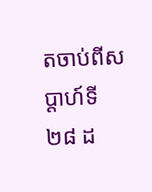តចាប់ពីសប្តាហ៍ទី ២៨ ដ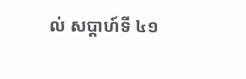ល់ សប្តាហ៍ទី ៤១